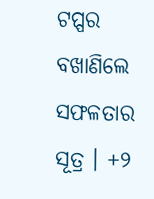ଟପ୍ପର ବଖାଣିଲେ ସଫଳତାର ସୂତ୍ର । +୨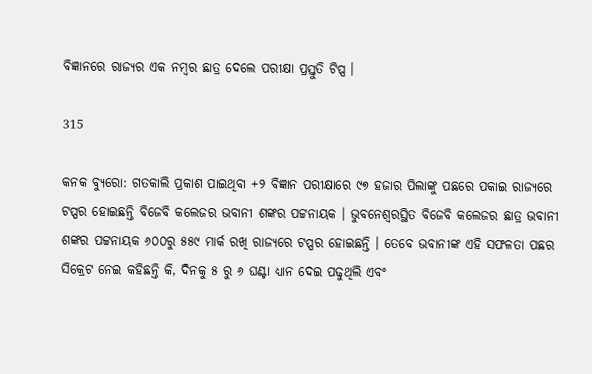ବିଜ୍ଞାନରେ ରାଜ୍ୟର ଏକ ନମ୍ବର ଛାତ୍ର ଦେଲେ ପରୀକ୍ଷା ପ୍ରସ୍ତୁତି ଟିପ୍ସ ।

315

କନକ ବ୍ୟୁରୋ: ଗତକାଲି ପ୍ରକାଶ ପାଇଥିବା +୨ ବିଜ୍ଞାନ ପରୀକ୍ଷାରେ ୯୭ ହଜାର ପିଲାଙ୍କୁ ପଛରେ ପକାଇ ରାଜ୍ୟରେ ଟପ୍ପର ହୋଇଛନ୍ତି ବିଜେବି କଲେଜର ଭବାନୀ ଶଙ୍କର ପଟ୍ଟନାୟକ । ଭୁବନେଶ୍ବରସ୍ଥିତ ବିଜେବି କଲେଜର ଛାତ୍ର ଭବାନୀ ଶଙ୍କର ପଟ୍ଟନାୟକ ୬୦୦ରୁ ୫୫୯ ମାର୍କ ରଖି ରାଜ୍ୟରେ ଟପ୍ପର ହୋଇଛନ୍ତି । ତେବେ ଭବାନୀଙ୍କ ଏହି ସଫଳତା ପଛର ସିକ୍ରେଟ ନେଇ କହିଛନ୍ତି କି, ଦିନକୁ ୫ ରୁ ୬ ଘଣ୍ଟା ଧ୍ୟାନ ଦେଇ ପଢୁଥିଲି ଏବଂ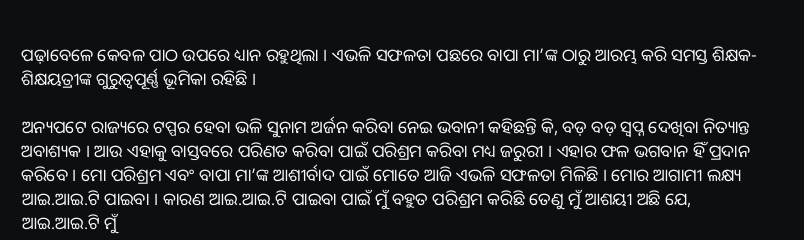ପଢ଼ାବେଳେ କେବଳ ପାଠ ଉପରେ ଧ୍ୟାନ ରହୁଥିଲା । ଏଭଳି ସଫଳତା ପଛରେ ବାପା ମା’ଙ୍କ ଠାରୁ ଆରମ୍ଭ କରି ସମସ୍ତ ଶିକ୍ଷକ-ଶିକ୍ଷୟତ୍ରୀଙ୍କ ଗୁରୁତ୍ୱପୂର୍ଣ୍ଣ ଭୂମିକା ରହିଛି ।

ଅନ୍ୟପଟେ ରାଜ୍ୟରେ ଟପ୍ପର ହେବା ଭଳି ସୁନାମ ଅର୍ଜନ କରିବା ନେଇ ଭବାନୀ କହିଛନ୍ତି କି, ବଡ଼ ବଡ଼ ସ୍ୱପ୍ନ ଦେଖିବା ନିତ୍ୟାନ୍ତ ଅବାଶ୍ୟକ । ଆଉ ଏହାକୁ ବାସ୍ତବରେ ପରିଣତ କରିବା ପାଇଁ ପରିଶ୍ରମ କରିବା ମଧ୍ୟ ଜରୁରୀ । ଏହାର ଫଳ ଭଗବାନ ହିଁ ପ୍ରଦାନ କରିବେ । ମୋ ପରିଶ୍ରମ ଏବଂ ବାପା ମା’ଙ୍କ ଆଶୀର୍ବାଦ ପାଇଁ ମୋତେ ଆଜି ଏଭଳି ସଫଳତା ମିଳିଛି । ମୋର ଆଗାମୀ ଲକ୍ଷ୍ୟ ଆଇ.ଆଇ.ଟି ପାଇବା । କାରଣ ଆଇ.ଆଇ.ଟି ପାଇବା ପାଇଁ ମୁଁ ବହୁତ ପରିଶ୍ରମ କରିଛି ତେଣୁ ମୁଁ ଆଶୟୀ ଅଛି ଯେ, ଆଇ.ଆଇ.ଟି ମୁଁ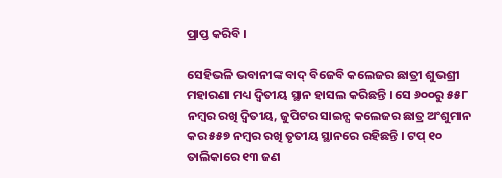ପ୍ରାପ୍ତ କରିବି ।

ସେହିଭଳି ଭବାନୀଙ୍କ ବାଦ୍ ବିଜେବି କଲେଜର ଛାତ୍ରୀ ଶୁଭଶ୍ରୀ ମହାରଣା ମଧ୍ୟ ଦ୍ୱିତୀୟ ସ୍ଥାନ ହାସଲ କରିଛନ୍ତି । ସେ ୬୦୦ରୁ ୫୫୮ ନମ୍ବର ରଖି ଦ୍ବିତୀୟ, ଜୁପିଟର ସାଇନ୍ସ କଲେଜର ଛାତ୍ର ଅଂଶୁମାନ କର ୫୫୭ ନମ୍ବର ରଖି ତୃତୀୟ ସ୍ଥାନରେ ରହିଛନ୍ତି । ଟପ୍ ୧୦ ତାଲିକାରେ ୧୩ ଜଣ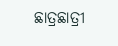ଛାତ୍ରଛାତ୍ରୀ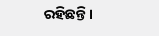ରହିଛନ୍ତି।